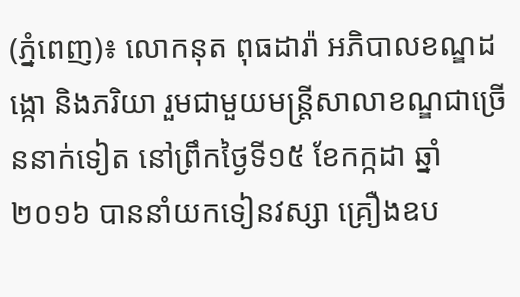(ភ្នំពេញ)៖ លោកនុត ពុធដារ៉ា អភិបាលខណ្ឌដង្កោ និងភរិយា រួមជាមួយមន្រ្តីសាលាខណ្ឌជាច្រើននាក់ទៀត នៅព្រឹកថ្ងៃទី១៥ ខែកក្កដា ឆ្នាំ២០១៦ បាននាំយកទៀនវស្សា គ្រឿងឧប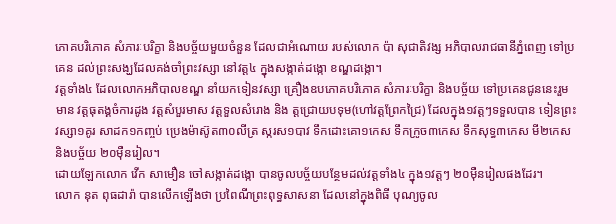ភោគបរិភោគ សំភារៈបរិក្ខា និងបច្ច័យមួយចំនួន ដែលជាអំណោយ របស់លោក ប៉ា សុជាតិវង្ស អភិបាលរាជធានីភ្នំពេញ ទៅប្រគេន ដល់ព្រះសង្ឃដែលគង់ចាំព្រះវស្សា នៅវត្ត៤ ក្នុងសង្កាត់ដង្កោ ខណ្ឌដង្កោ។
វត្តទាំង៤ ដែលលោកអភិបាលខណ្ឌ នាំយកទៀនវស្សា គ្រឿងឧបភោគបរិភោគ សំភារៈបរិក្ខា និងបច្ច័យ ទៅប្រគេនជូននេះរួមមាន វត្តធុតង្គចំការដូង វត្តសំបួរមាស វត្តទួលសំរោង និង ត្តជ្រោយបទុម(ហៅវត្តព្រែកជ្រៃ) ដែលក្នុង១វត្តៗទទួលបាន ទៀនព្រះវស្សា១គូរ សាដក១កញ្ចប់ ប្រេងម៉ាស៊ូត៣០លីត្រ ស្ករស១បាវ ទឹកដោះគោ១កេស ទឹកក្រូច៣កេស ទឹកសុទ្ធ៣កេស មី២កេស និងបច្ច័យ ២០ម៉ឺនរៀល។
ដោយឡែកលោក វើក សាមឿន ចៅសង្កាត់ដង្កោ បានចូលបច្ច័យបន្ថែមដល់វត្តទាំង៤ ក្នុង១វត្តៗ ២០ម៉ឺនរៀលផងដែរ។
លោក នុត ពុធដារ៉ា បានលើកឡើងថា ប្រពៃណីព្រះពុទ្ធសាសនា ដែលនៅក្នុងពិធី បុណ្យចូល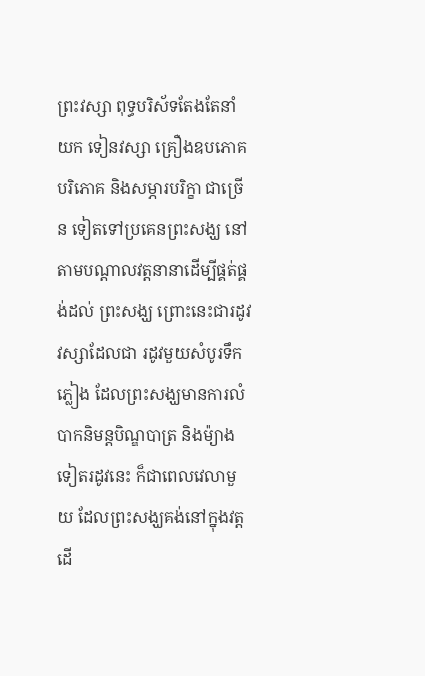ព្រះវស្សា ពុទ្ធបរិស័ទតែងតែនាំយក ទៀនវស្សា គ្រឿងឧបភោគបរិភោគ និងសម្ភារបរិក្ខា ជាច្រើន ទៀតទៅប្រគេនព្រះសង្ឃ នៅតាមបណ្តាលវត្តនានាដើម្បីផ្គត់ផ្គង់ដល់ ព្រះសង្ឃ ព្រោះនេះជារដូវវស្សាដែលជា រដូវមួយសំបូរទឹកភ្លៀង ដែលព្រះសង្ឃមានការលំបាកនិមន្តបិណ្ឌបាត្រ និងម៉្យាងទៀតរដូវនេះ ក៏ជាពេលវេលាមួយ ដែលព្រះសង្ឃគង់នៅក្នុងវត្ត ដើ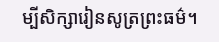ម្បីសិក្សារៀនសូត្រព្រះធម៌។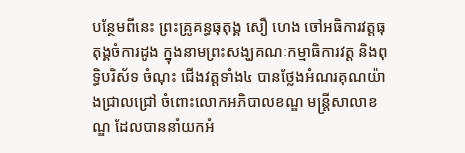បន្ថែមពីនេះ ព្រះគ្រូគន្ធធុតុង្គ សឿ ហេង ចៅអធិការវត្តធុតុង្គចំការដូង ក្នុងនាមព្រះសង្ឃគណៈកម្មាធិការវត្ត និងពុទ្ធិបរិស័ទ ចំណុះ ជើងវត្តទាំង៤ បានថ្លែងអំណរគុណយ៉ាងជ្រាលជ្រៅ ចំពោះលោកអភិបាលខណ្ឌ មន្តី្រសាលាខណ្ឌ ដែលបាននាំយកអំ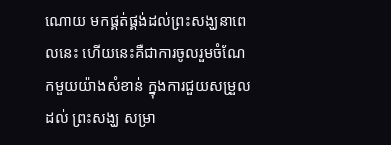ណោយ មកផ្គត់ផ្គង់ដល់ព្រះសង្ឃនាពេលនេះ ហើយនេះគឺជាការចូលរួមចំណែកមួយយ៉ាងសំខាន់ ក្នុងការជួយសម្រួលដល់ ព្រះសង្ឃ សម្រា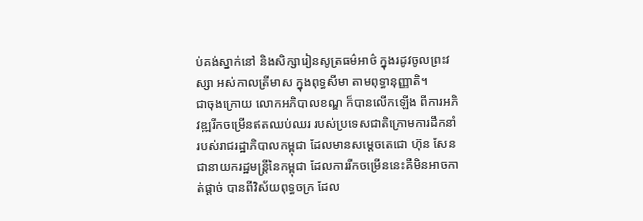ប់គង់ស្នាក់នៅ និងសិក្សារៀនសូត្រធម៌អាថ៌ ក្នុងរដូវចូលព្រះវស្សា អស់កាលត្រីមាស ក្នុងពុទ្ធសីមា តាមពុទ្ធានុញ្ញាតិ។
ជាចុងក្រោយ លោកអភិបាលខណ្ឌ ក៏បានលើកឡើង ពីការអភិវឌ្ឍរីកចម្រើនឥតឈប់ឈរ របស់ប្រទេសជាតិក្រោមការដឹកនាំ របស់រាជរដ្ឋាភិបាលកម្ពុជា ដែលមានសម្តេចតេជោ ហ៊ុន សែន ជានាយករដ្ឋមន្ត្រីនៃកម្ពុជា ដែលការរីកចម្រើននេះគឺមិនអាចកាត់ផ្តាច់ បានពីវិស័យពុទ្ធចក្រ ដែល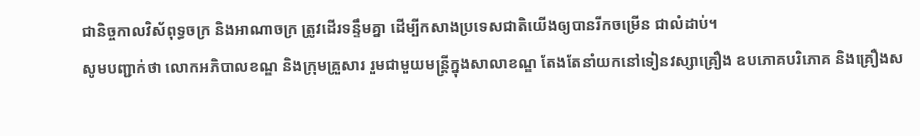ជានិច្ចកាលវិស័ពុទ្ធចក្រ និងអាណាចក្រ ត្រូវដើរទន្ទឹមគ្នា ដើម្បីកសាងប្រទេសជាតិយើងឲ្យបានរីកចម្រើន ជាលំដាប់។
សូមបញ្ជាក់ថា លោកអភិបាលខណ្ឌ និងក្រុមគ្រួសារ រួមជាមួយមន្រ្តីក្នុងសាលាខណ្ឌ តែងតែនាំយកនៅទៀនវស្សាគ្រឿង ឧបភោគបរិភោគ និងគ្រឿងស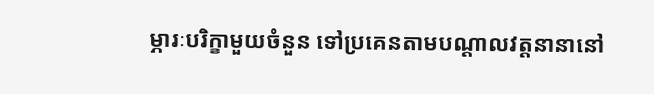ម្ភារៈបរិក្ខាមួយចំនួន ទៅប្រគេនតាមបណ្តាលវត្តនានានៅ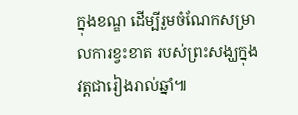ក្នុងខណ្ឌ ដើម្បីរួមចំណែកសម្រាលការខ្វះខាត របស់ព្រះសង្ឃក្នុងវត្តជារៀងរាល់ឆ្នាំ៕